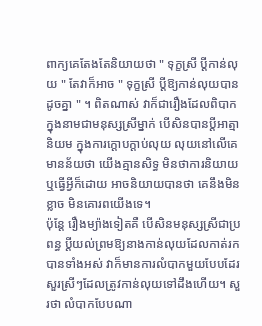ពាក្យគេតែងតែនិយាយថា " ទុក្ខស្រី ប្ដីកាន់លុយ " តែវាក៏អាច " ទុក្ខស្រី ប្ដីឱ្យកាន់លុយបានដូចគ្នា " ។ ពិតណាស់ វាក៏ជារឿងដែលពិបាក ក្នុងនាមជាមនុស្សស្រីម្នាក់ បើសិនបានប្ដីអាត្មានិយម ក្នុងការក្ដោបក្ដាប់លុយ លុយនៅលើគេ មានន័យថា យើងគ្មានសិទ្ធ មិនថាការនិយាយ ឬធ្វើអ្វីក៏ដោយ អាចនិយាយបានថា គេនឹងមិនខ្លាច មិនគោរពយើងទេ។
ប៉ុន្តែ រឿងម្យ៉ាងទៀតគឺ បើសិនមនុស្សស្រីជាប្រពន្ធ ប្ដីយល់ព្រមឱ្យនាងកាន់លុយដែលកាត់រកបានទាំងអស់ វាក៏មានការលំបាកមួយបែបដែរ សួរស្រីៗដែលត្រូវកាន់លុយទៅដឹងហើយ។ សួរថា លំបាកបែបណា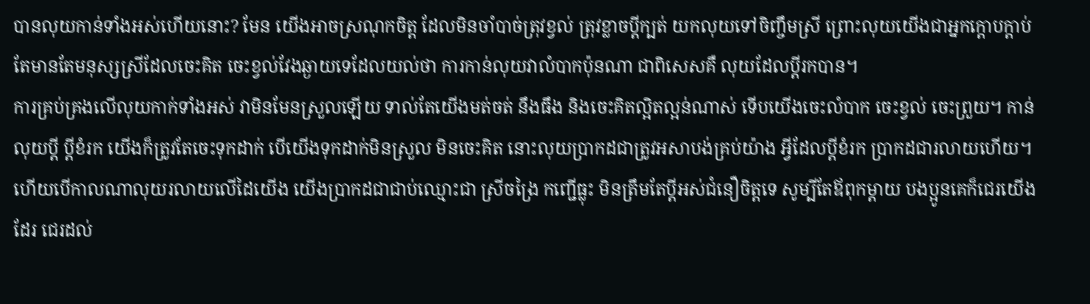បានលុយកាន់ទាំងអស់ហើយនោះ? មែន យើងអាចស្រណុកចិត្ត ដែលមិនចាំបាច់ត្រុវខ្វល់ ត្រុវខ្លាចប្ដីក្បត់ យកលុយទៅចិញ្ចឹមស្រី ព្រោះលុយយើងជាអ្នកក្ដោបក្ដាប់ តែមានតែមនុស្សស្រីដែលចេះគិត ចេះខ្វល់វែងឆ្ងាយទេដែលយល់ថា ការកាន់លុយវាលំបាកប៉ុនណា ជាពិសេសគឺ លុយដែលប្ដីរកបាន។
ការគ្រប់គ្រងលើលុយកាក់ទាំងអស់ វាមិនមែនស្រួលឡើយ ទាល់តែយើងមត់ចត់ នឹងធឹង និងចេះគិតល្អិតល្អន់ណាស់ ទើបយើងចេះលំបាក ចេះខ្វល់ ចេះព្រួយ។ កាន់លុយប្ដី ប្ដីខំរក យើងក៏ត្រូវតែចេះទុកដាក់ បើយើងទុកដាក់មិនស្រួល មិនចេះគិត នោះលុយប្រាកដជាត្រូវអសាបង់គ្រប់យ៉ាង អ្វីដែលប្ដីខំរក ប្រាកដជារលាយហើយ។ ហើយបើកាលណាលុយរលាយលើដៃយើង យើងប្រាកដជាជាប់ឈ្មោះជា ស្រីចង្រៃ កញ្ជើធ្លុះ មិនត្រឹមតែប្ដីអស់ជំនឿចិត្តទេ សូម្បីតែឪពុកម្ដាយ បងប្អូនគេក៏ជេរយើងដែរ ជេរដល់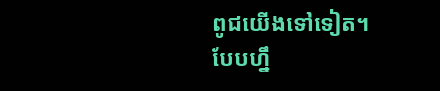ពូជយើងទៅទៀត។
បែបហ្នឹ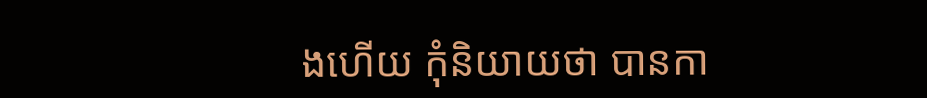ងហើយ កុំនិយាយថា បានកា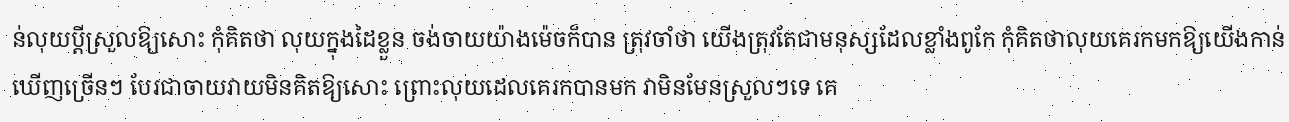ន់លុយប្ដីស្រួលឱ្យសោះ កុំគិតថា លុយក្នុងដៃខ្លួន ចង់ចាយយ៉ាងម៉េចក៏បាន ត្រុវចាំថា យើងត្រុវតែជាមនុស្សដែលខ្លាំងពូកែ កុំគិតថាលុយគេរកមកឱ្យយើងកាន់ ឃើញច្រើនៗ បែរជាចាយវាយមិនគិតឱ្យសោះ ព្រោះលុយដេលគេរកបានមក វាមិនមែនស្រួលៗទេ គេ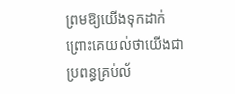ព្រមឱ្យយើងទុកដាក់ ព្រោះគេយល់ថាយើងជាប្រពន្ធគ្រប់ល័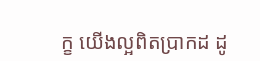ក្ខ យើងល្អពិតប្រាកដ ដូ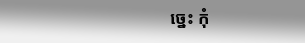ច្នេះ កុំ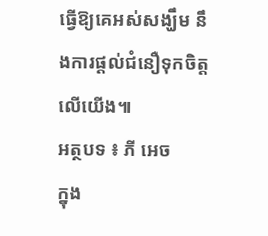ធ្វើឱ្យគេអស់សង្ឃឹម នឹងការផ្ដល់ជំនឿទុកចិត្តលើយើង៕
អត្ថបទ ៖ ភី អេច
ក្នុង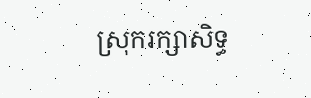ស្រុករក្សាសិទ្ធ